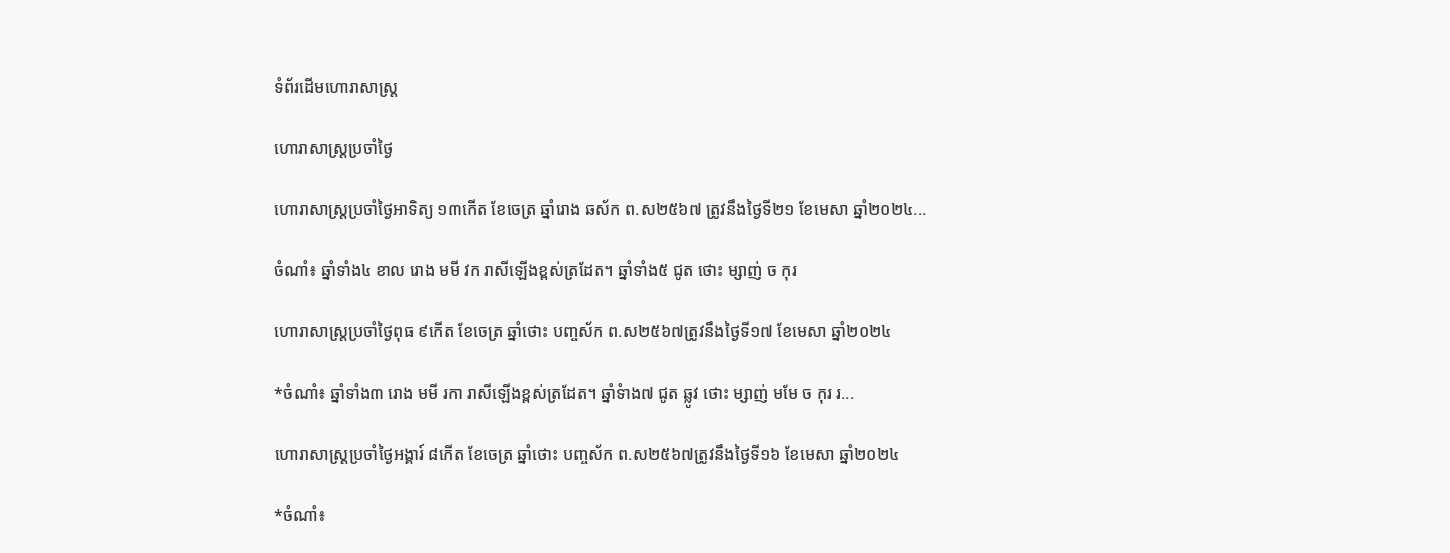ទំព័រដើមហោរាសាស្ត្រ

ហោរាសាស្ត្រប្រចាំថ្ងៃ

ហោរាសាស្រ្តប្រចាំថ្ងៃអាទិត្យ ១៣កើត ខែចេត្រ ឆ្នាំរោង ឆស័ក ព.ស២៥៦៧ ត្រូវនឹងថ្ងៃទី២១ ខែមេសា ឆ្នាំ២០២៤...

ចំណាំ៖ ឆ្នាំទាំង៤ ខាល រោង មមី វក រាសីឡើងខ្ពស់ត្រដែត។ ឆ្នាំទាំង៥ ជូត ថោះ ម្សាញ់ ច កុរ

ហោរាសាស្រ្តប្រចាំថ្ងៃពុធ ៩កើត ខែចេត្រ ឆ្នាំថោះ បញ្ចស័ក ព.ស២៥៦៧ត្រូវនឹងថ្ងៃទី១៧ ខែមេសា ឆ្នាំ២០២៤

*ចំណាំ៖ ឆ្នាំទាំង៣ រោង មមី រកា រាសីឡើងខ្ពស់ត្រដែត។ ឆ្នាំទំាង៧ ជូត ឆ្លូវ ថោះ ម្សាញ់ មមែ ច កុរ រ...

ហោរាសាស្រ្តប្រចាំថ្ងៃអង្គារ៍ ៨កើត ខែចេត្រ ឆ្នាំថោះ បញ្ចស័ក ព.ស២៥៦៧ត្រូវនឹងថ្ងៃទី១៦ ខែមេសា ឆ្នាំ២០២៤

*ចំណាំ៖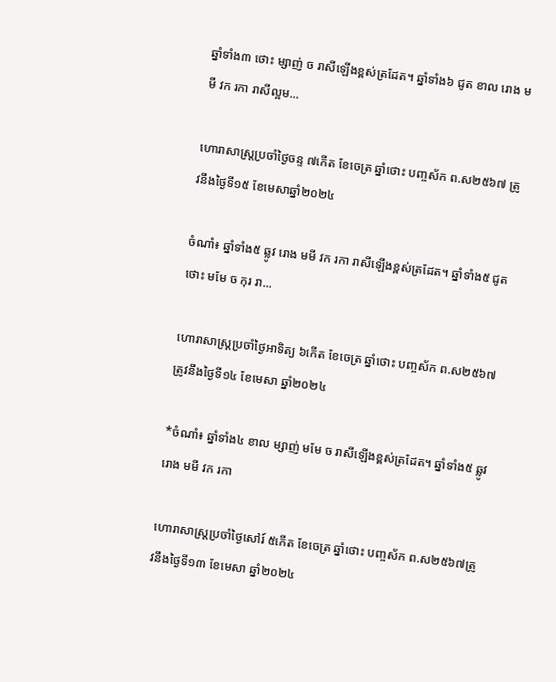ឆ្នាំទាំង៣ ថោះ ម្សាញ់ ច រាសីឡើងខ្ពស់ត្រដែត។ ឆ្នាំទាំង៦ ជូត ខាល រោង មមី វក រកា រាសីល្អម...

ហោរាសាស្រ្តប្រចាំថ្ងៃចន្ទ ៧កើត ខែចេត្រ ឆ្នាំថោះ បញ្ចស័ក ព.ស២៥៦៧ ត្រូវនឹងថ្ងៃទី១៥ ខែមេសាឆ្នាំ២០២៤

ចំណាំ៖ ឆ្នាំទាំង៥ ឆ្លូវ រោង មមី វក រកា រាសីឡើងខ្ពស់ត្រដែត។ ឆ្នាំទាំង៥ ជូត ថោះ មមែ ច កុរ រា...

ហោរាសាស្រ្តប្រចាំថ្ងៃអាទិត្យ ៦កើត ខែចេត្រ ឆ្នាំថោះ បញ្ចស័ក ព.ស២៥៦៧ត្រូវនឹងថ្ងៃទី១៤ ខែមេសា ឆ្នាំ២០២៤

*ចំណាំ៖ ឆ្នាំទាំង៤ ខាល ម្សាញ់ មមែ ច រាសីឡើងខ្ពស់ត្រដែត។ ឆ្នាំទាំង៥ ឆ្លូវ រោង មមី វក រកា

ហោរាសាស្រ្តប្រចាំថ្ងៃសៅរ៍ ៥កើត ខែចេត្រ ឆ្នាំថោះ បញ្ចស័ក ព.ស២៥៦៧ត្រូវនឹងថ្ងៃទី១៣ ខែមេសា ឆ្នាំ២០២៤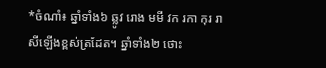*ចំណាំ៖ ឆ្នាំទាំង៦ ឆ្លូវ រោង មមី វក រកា កុរ រាសីឡើងខ្ពស់ត្រដែត។ ឆ្នាំទាំង២ ថោះ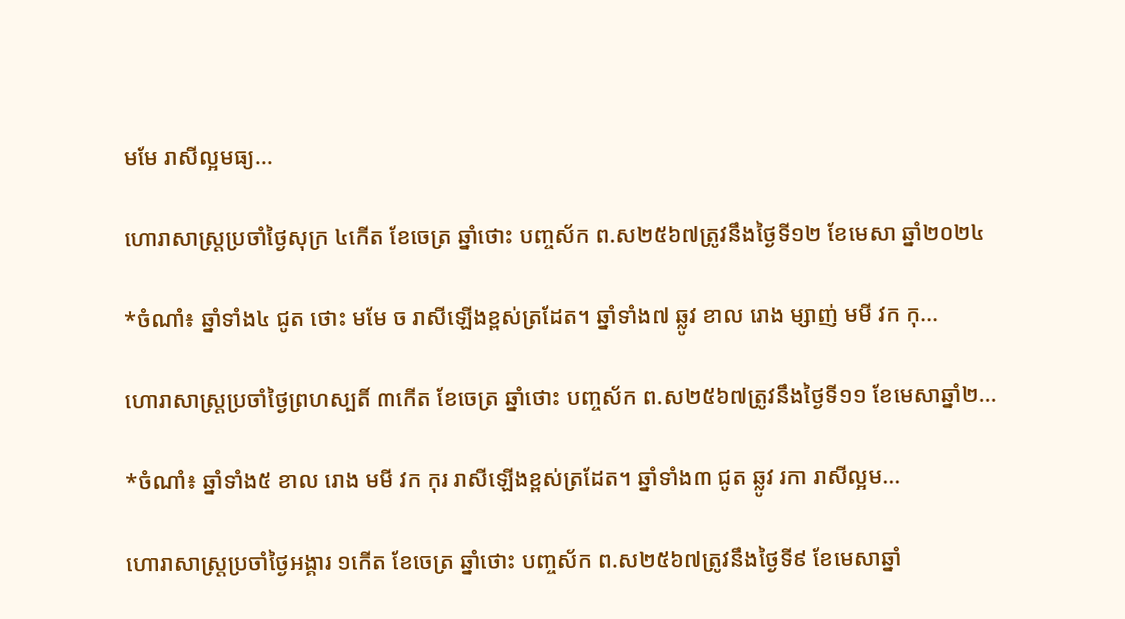មមែ រាសីល្អមធ្យ...

ហោរាសាស្រ្តប្រចាំថ្ងៃសុក្រ ៤កើត ខែចេត្រ ឆ្នាំថោះ បញ្ចស័ក ព.ស២៥៦៧ត្រូវនឹងថ្ងៃទី១២ ខែមេសា ឆ្នាំ២០២៤

*ចំណាំ៖ ឆ្នាំទាំង៤ ជូត ថោះ មមែ ច រាសីឡើងខ្ពស់ត្រដែត។ ឆ្នាំទាំង៧ ឆ្លូវ ខាល រោង ម្សាញ់ មមី វក កុ...

ហោរាសាស្រ្តប្រចាំថ្ងៃព្រហស្បតិ៍ ៣កើត ខែចេត្រ ឆ្នាំថោះ បញ្ចស័ក ព.ស២៥៦៧ត្រូវនឹងថ្ងៃទី១១ ខែមេសាឆ្នាំ២...

*ចំណាំ៖ ឆ្នាំទាំង៥ ខាល រោង មមី វក កុរ រាសីឡើងខ្ពស់ត្រដែត។ ឆ្នាំទាំង៣ ជូត ឆ្លូវ រកា រាសីល្អម...

ហោរាសាស្រ្តប្រចាំថ្ងៃអង្គារ ១កើត ខែចេត្រ ឆ្នាំថោះ បញ្ចស័ក ព.ស២៥៦៧ត្រូវនឹងថ្ងៃទី៩ ខែមេសាឆ្នាំ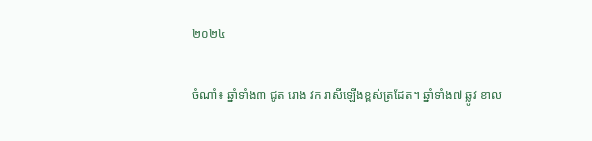២០២៤

ចំណាំ៖ ឆ្នាំទាំង៣ ជូត រោង វក រាសីឡើងខ្ពស់ត្រដែត។ ឆ្នាំទាំង៧ ឆ្លូវ ខាល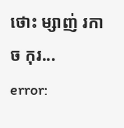ថោះ ម្សាញ់ រកា ច កុរ...
error: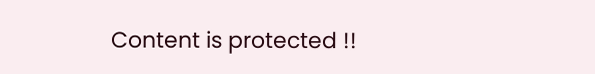Content is protected !!